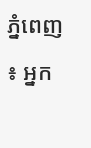ភ្នំពេញ ៖ អ្នក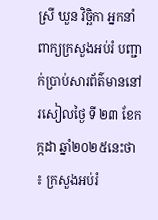ស្រី ឃួន វិច្ឆិកា អ្នកនាំពាក្យក្រសួងអប់រំ បញ្ជាក់ប្រាប់សារព័ត៌មាននៅរសៀលថ្ងៃ ទី ២៣ ខែកក្កដា ឆ្នាំ២០២៥នេះថា ៖ ក្រសួងអប់រំ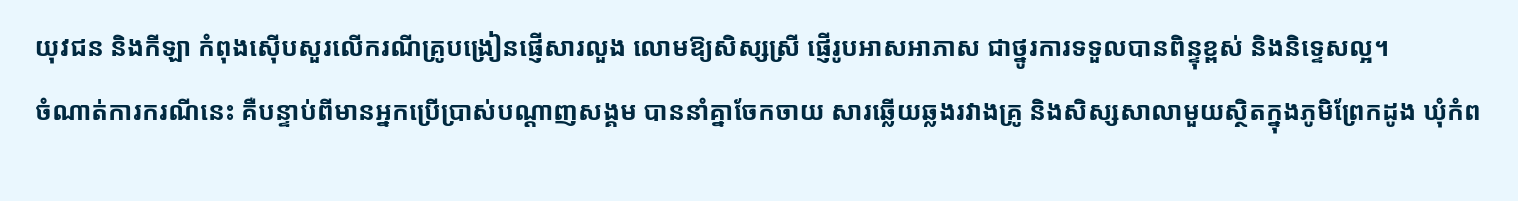យុវជន និងកីឡា កំពុងស៊ើបសួរលើករណីគ្រូបង្រៀនផ្ញើសារលួង លោមឱ្យសិស្សស្រី ផ្ញើរូបអាសអាភាស ជាថ្នូរការទទួលបានពិន្ទុខ្ពស់ និងនិទ្ទេសល្អ។
ចំណាត់ការករណីនេះ គឺបន្ទាប់ពីមានអ្នកប្រើប្រាស់បណ្ដាញសង្គម បាននាំគ្នាចែកចាយ សារឆ្លើយឆ្លងរវាងគ្រូ និងសិស្សសាលាមួយស្ថិតក្នុងភូមិព្រែកដូង ឃុំកំព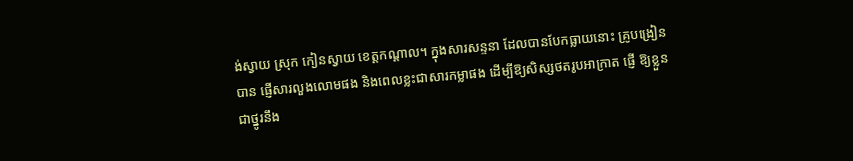ង់ស្វាយ ស្រុក កៀនស្វាយ ខេត្តកណ្ដាល។ ក្នុងសារសន្ទនា ដែលបានបែកធ្លាយនោះ គ្រូបង្រៀនបាន ផ្ញើសារលួងលោមផង និងពេលខ្លះជាសារកម្លាផង ដើម្បីឱ្យសិស្សថតរូបអាក្រាត ផ្ញើ ឱ្យខ្លួនជាថ្នូរនឹង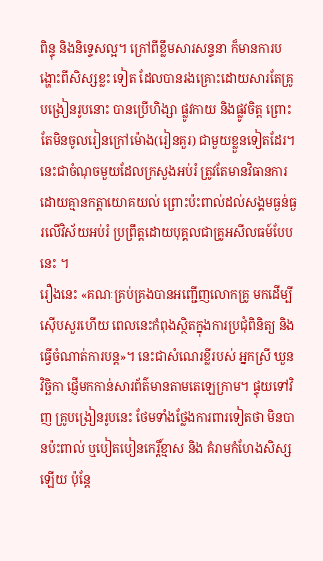ពិន្ទុ និងនិទ្ទេសល្អ។ ក្រៅពីខ្លឹមសារសន្ទនា ក៏មានការបង្ហោះពីសិស្សខ្លះ ទៀត ដែលបានរងគ្រោះដោយសារតែគ្រូបង្រៀនរូបនោះ បានប្រើហិង្សា ផ្លូវកាយ និងផ្លូវចិត្ត ព្រោះតែមិនចូលរៀនក្រៅម៉ោង(រៀនគួរ) ជាមួយខ្លួនទៀតដែរ។ នេះជាចំណុចមួយដែលក្រសួងអប់រំ ត្រូវតែមានវិធានការដោយគ្មានកត្តាយោគយល់ ព្រោះប៉ះពាល់ដល់សង្គមធ្ងន់ធ្ងរលើវិស័យអប់រំ ប្រព្រឹត្តដោយបុគ្គលជាគ្រូអសីលធម៍បែបនេះ ។
រឿងនេះ «គណៈគ្រប់គ្រងបានអញ្ជើញលោកគ្រូ មកដើម្បីស៊ើបសួរហើយ ពេលនេះកំពុងស្ថិតក្នុងការប្រជុំពិនិត្យ និងធ្វើចំណាត់ការបន្ត»។ នេះជាសំណេរខ្លីរបស់ អ្នកស្រី ឃួន វិច្ឆិកា ផ្ញើមកកាន់សារព័ត៌មានតាមតេឡេក្រាម។ ផ្ទុយទៅវិញ គ្រូបង្រៀនរូបនេះ ថែមទាំងថ្លែងការពារទៀតថា មិនបានប៉ះពាល់ ឬបៀតបៀនកេរ្តិ៍ខ្មាស និង គំរាមកំហែងសិស្សឡើយ ប៉ុន្តែ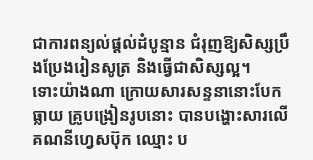ជាការពន្យល់ផ្ដល់ដំបូន្មាន ជំរុញឱ្យសិស្សប្រឹងប្រែងរៀនសូត្រ និងធ្វើជាសិស្សល្អ។
ទោះយ៉ាងណា ក្រោយសារសន្ទនានោះបែកធ្លាយ គ្រូបង្រៀនរូបនោះ បានបង្ហោះសារលើ គណនីហ្វេសប៊ុក ឈ្មោះ ប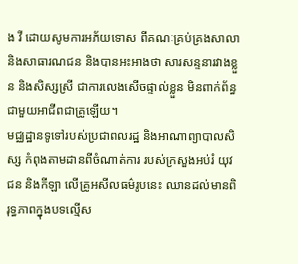ង វី ដោយសូមការអភ័យទោស ពីគណៈគ្រប់គ្រងសាលា និងសាធារណជន និងបានអះអាងថា សារសន្ទនារវាងខ្លួន និងសិស្សស្រី ជាការលេងសើចផ្ទាល់ខ្លួន មិនពាក់ព័ន្ធជាមួយអាជីពជាគ្រូឡើយ។
មជ្ឈដ្ឋានទូទៅរបស់ប្រជាពលរដ្ឋ និងអាណាព្យាបាលសិស្ស កំពុងតាមដានពីចំណាត់ការ របស់ក្រសួងអប់រំ យុវជន និងកីឡា លើគ្រូអសីលធម៌រូបនេះ ឈានដល់មានពិរុទ្ធភាពក្នុងបទល្មើស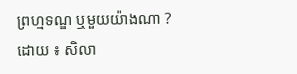ព្រហ្មទណ្ឌ ឬមួយយ៉ាងណា ?
ដោយ ៖ សិលា